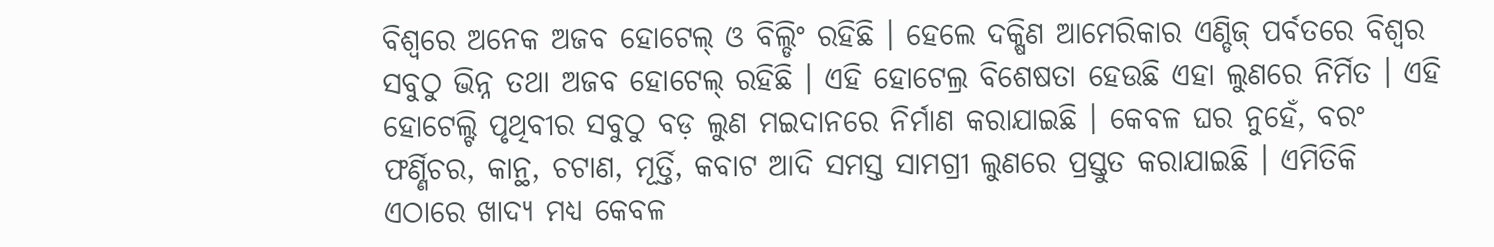ବିଶ୍ୱରେ ଅନେକ ଅଜବ ହୋଟେଲ୍ ଓ ବିଲ୍ଡିଂ ରହିଛି । ହେଲେ ଦକ୍ଷିଣ ଆମେରିକାର ଏଣ୍ଡିଜ୍ ପର୍ବତରେ ବିଶ୍ୱର ସବୁଠୁ ଭିନ୍ନ ତଥା ଅଜବ ହୋଟେଲ୍ ରହିଛି । ଏହି ହୋଟେଲ୍ର ବିଶେଷତା ହେଉଛି ଏହା ଲୁଣରେ ନିର୍ମିତ । ଏହି ହୋଟେଲ୍ଟି ପୃଥିବୀର ସବୁଠୁ ବଡ଼ ଲୁଣ ମଇଦାନରେ ନିର୍ମାଣ କରାଯାଇଛି । କେବଳ ଘର ନୁହେଁ, ବରଂ ଫର୍ଣ୍ଣିଚର, କାନ୍ଥ, ଚଟାଣ, ମୂର୍ତ୍ତି, କବାଟ ଆଦି ସମସ୍ତ ସାମଗ୍ରୀ ଲୁଣରେ ପ୍ରସ୍ତୁତ କରାଯାଇଛି । ଏମିତିକି ଏଠାରେ ଖାଦ୍ୟ ମଧ୍ୟ କେବଳ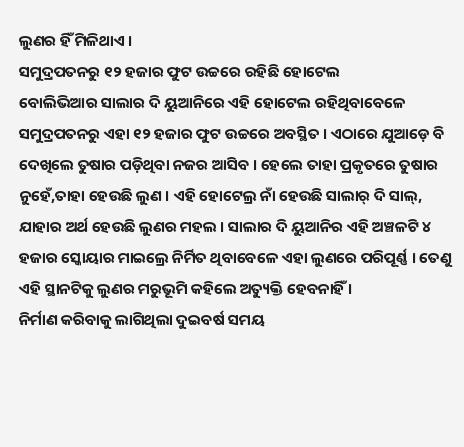ଲୁଣର ହିଁ ମିଳିଥାଏ ।
ସମୁଦ୍ରପତନରୁ ୧୨ ହଜାର ଫୁଟ ଉଚ୍ଚରେ ରହିଛି ହୋଟେଲ
ବୋଲିଭିଆର ସାଲାର ଦି ୟୁଆନିରେ ଏହି ହୋଟେଲ ରହିଥିବାବେଳେ ସମୁଦ୍ରପତନରୁ ଏହା ୧୨ ହଜାର ଫୁଟ ଉଚ୍ଚରେ ଅବସ୍ଥିତ । ଏଠାରେ ଯୁଆଡ଼େ ବି ଦେଖିଲେ ତୁଷାର ପଡ଼ିଥିବା ନଜର ଆସିବ । ହେଲେ ତାହା ପ୍ରକୃତରେ ତୁଷାର ନୁହେଁ,ତାହା ହେଉଛି ଲୁଣ । ଏହି ହୋଟେଲ୍ର ନାଁ ହେଉଛି ସାଲାର୍ ଦି ସାଲ୍, ଯାହାର ଅର୍ଥ ହେଉଛି ଲୁଣର ମହଲ । ସାଲାର ଦି ୟୁଆନିର ଏହି ଅଞ୍ଚଳଟି ୪ ହଜାର ସ୍କୋୟାର ମାଇଲ୍ରେ ନିର୍ମିତ ଥିବାବେଳେ ଏହା ଲୁଣରେ ପରିପୂର୍ଣ୍ଣ । ତେଣୁ ଏହି ସ୍ଥାନଟିକୁ ଲୁଣର ମରୁଭୂମି କହିଲେ ଅତ୍ୟୁକ୍ତି ହେବନାହିଁ ।
ନିର୍ମାଣ କରିବାକୁ ଲାଗିଥିଲା ଦୁଇବର୍ଷ ସମୟ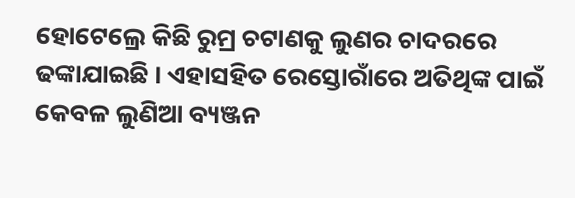ହୋଟେଲ୍ରେ କିଛି ରୁମ୍ର ଚଟାଣକୁ ଲୁଣର ଚାଦରରେ ଢଙ୍କାଯାଇଛି । ଏହାସହିତ ରେସ୍ତୋରାଁରେ ଅତିଥିଙ୍କ ପାଇଁ କେବଳ ଲୁଣିଆ ବ୍ୟଞ୍ଜନ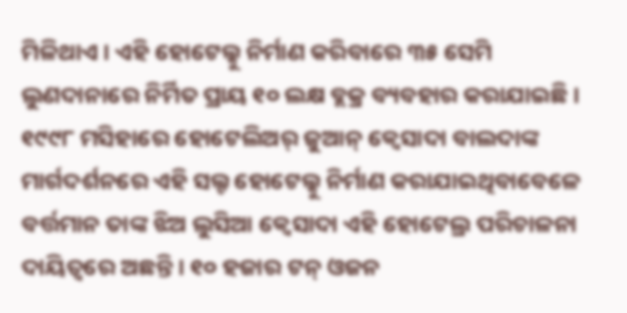ମିଳିଥାଏ । ଏହି ହୋଟେଲ୍କୁ ନିର୍ମାଣ କରିବାରେ ୩୫ ସେମି ଲୁଣଦାନାରେ ନିର୍ମିତ ପ୍ରାୟ ୧୦ ଲକ୍ଷ ବ୍ଲକ୍ର ବ୍ୟବହାର କରାଯାଇଛି । ୧୯୯୮ ମସିହାରେ ହୋଟେଲିଅର୍ ଜୁଆନ୍ କ୍ୱେସାଦା ବାଲଦାଙ୍କ ମାର୍ଗଦର୍ଶନରେ ଏହି ସଲ୍ଟ ହୋଟେଲ୍କୁ ନିର୍ମାଣ କରାଯାଇଥିବାବେଳେ ବର୍ତ୍ତମାନ ତାଙ୍କ ଝିଅ ଲୁସିଆ କ୍ୱେସାଦା ଏହି ହୋଟେଲ୍ର ପରିଚାଳନା ଦାୟିତ୍ୱରେ ଅଛନ୍ତି । ୧୦ ହଜାର ଟନ୍ ଓଜନ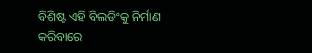ବିଶିଷ୍ଟ ଏହି ବିଲଡିଂକୁ ନିର୍ମାଣ କରିବାରେ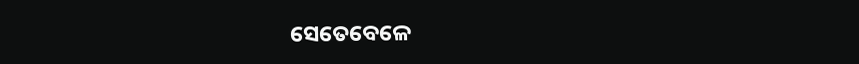ସେତେବେଳେ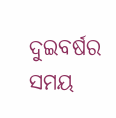ଦୁଇବର୍ଷର ସମୟ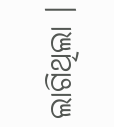ଲାଗିଥିଲା ।